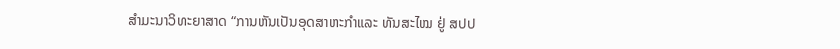ສໍາມະນາວິທະຍາສາດ “ການຫັນເປັນອຸດສາຫະກຳແລະ ທັນສະໄໝ ຢູ່ ສປປ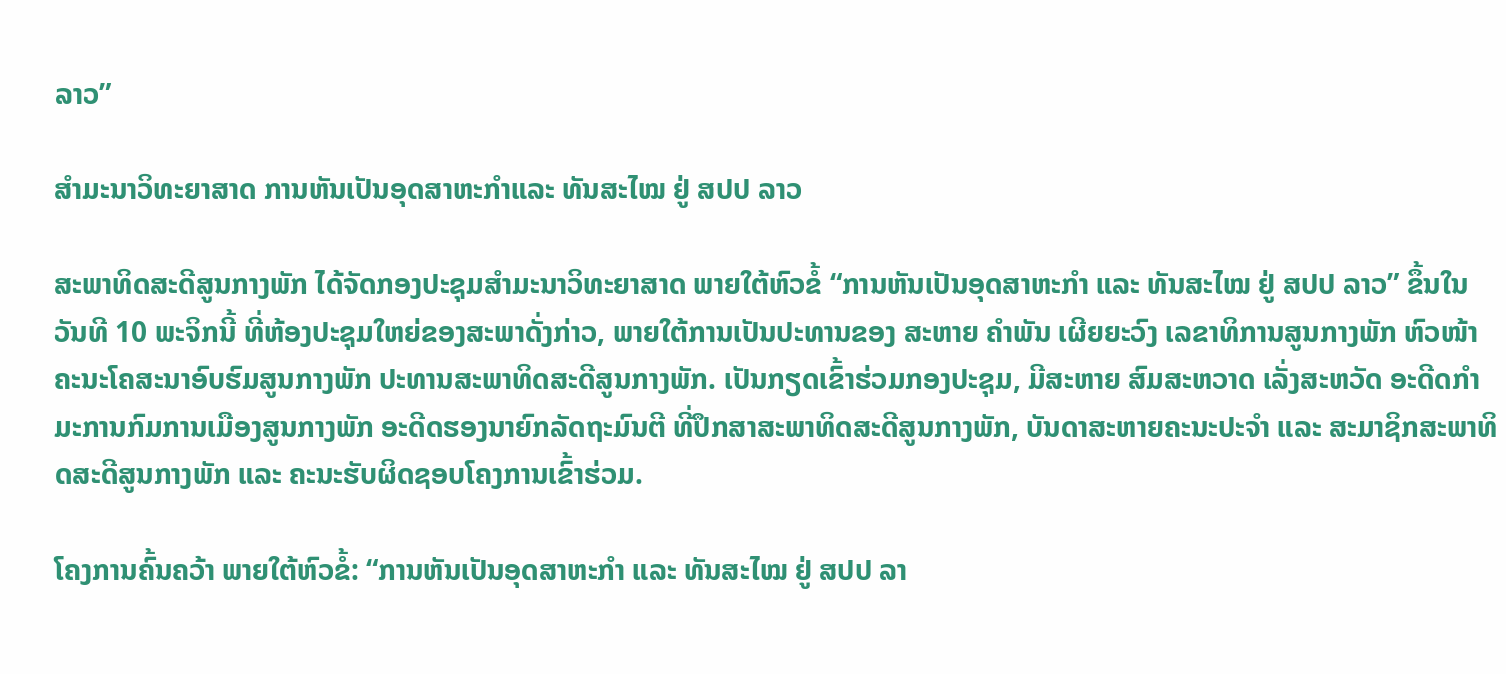ລາວ”

ສໍາມະນາວິທະຍາສາດ ການຫັນເປັນອຸດສາຫະກຳແລະ ທັນສະໄໝ ຢູ່ ສປປ ລາວ

ສະພາທິດສະດີສູນກາງພັກ ໄດ້ຈັດກອງປະຊຸມສໍາມະນາວິທະຍາສາດ ພາຍໃຕ້ຫົວຂໍ້ “ການຫັນເປັນອຸດສາຫະກໍາ ແລະ ທັນສະໄໝ ຢູ່ ສປປ ລາວ” ຂຶ້ນໃນວັນທີ 10 ພະຈິກນີ້ ທີ່ຫ້ອງປະຊຸມໃຫຍ່ຂອງສະພາດັ່ງກ່າວ, ພາຍໃຕ້ການເປັນປະທານຂອງ ສະຫາຍ ຄຳພັນ ເຜີຍຍະວົງ ເລຂາທິການສູນກາງພັກ ຫົວໜ້າຄະນະໂຄສະນາອົບຮົມສູນກາງພັກ ປະທານສະພາທິດສະດີສູນກາງພັກ. ເປັນກຽດເຂົ້າຮ່ວມກອງປະຊຸມ, ມີສະຫາຍ ສົມສະຫວາດ ເລັ່ງສະຫວັດ ອະດີດກຳມະການກົມການເມືອງສູນກາງພັກ ອະດີດຮອງນາຍົກລັດຖະມົນຕີ ທີ່ປຶກສາສະພາທິດສະດີສູນກາງພັກ, ບັນດາສະຫາຍຄະນະປະຈຳ ແລະ ສະມາຊິກສະພາທິດສະດີສູນກາງພັກ ແລະ ຄະນະຮັບຜິດຊອບໂຄງການເຂົ້າຮ່ວມ.

ໂຄງການຄົ້ນຄວ້າ ພາຍໃຕ້ຫົວຂໍ້: “ການຫັນເປັນອຸດສາຫະກຳ ແລະ ທັນສະໄໝ ຢູ່ ສປປ ລາ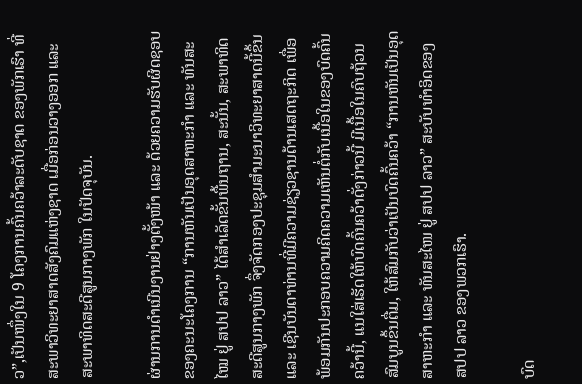ວ”,ເປັນໜຶ່ງໃນ 9 ໂຄງການຄົ້ນຄວ້າລະດັບຊາດ ຂອງພັກເຮົາ ທີ່ສະພາວິທະຍາສາດສັງຄົມແຫ່ງຊາດ ເມື່ອກ່ອນວາງອອກ ແລະ ສະພາທິດສະດີສູນກາງພັກ ໃນປັດຈຸບັນ.

ຜ່ານການດຳເນີນງານຢ່າງຕັ້ງໜ້າ ແລະ ດ້ວຍຄວາມຮັບຜິດຊອບຂອງຄະນະໂຄງການ “ການຫັນເປັນອຸດສາຫະກຳ ແລະ ທັນສະໄໝ ຢູ່ ສປປ ລາວ” ໄດ້ສຳເລັດຂັ້ນພື້ນຖານ, ສະນັ້ນ, ສະພາທິດສະດີສູນກາງພັກ ຈຶ່ງຈັດກອງປະຊຸມສໍາມະນາວິທະຍາສາດນີ້ຂຶ້ນ ແລະ ເຊີນບັນດາທ່ານທີ່ມີຄວາມຊ່ຽວຊານດ້ານເສດຖະກິດ ເພື່ອພ້ອມກັນປະກອບຄວາມຄິດຄວາມເຫັນຕໍ່ກັບເນື້ອໃນຂອງບົດຄົ້ນຄວ້ານີ້, ແນໃສ່ເຮັດໃຫ້ບົດຄົ້ນຄວ້າດັ່ງກ່າວນີ້ ມີເນື້ອໃນຄົບຖ້ວນສົມບູນຂຶ້ນຕື່ມ, ໃຫ້ສົມກັບວ່າເປັນບົດຄົ້ນຄວ້າ “ການຫັນເປັນອຸດສາຫະກຳ ແລະ ທັນສະໄໜ ຢູ່ ສປປ ລາວ” ສະບັບທໍາອິດຂອງ ສປປ ລາວ ຂອງພວກເຮົາ.

ບົດ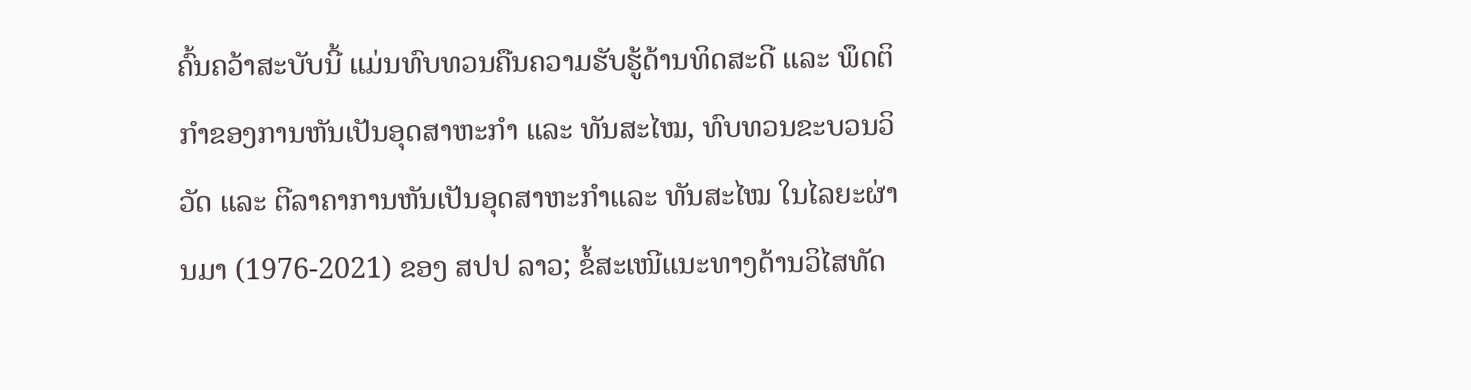ຄົ້ນຄວ້າສະບັບນີ້ ແມ່ນທົບທວນຄືນຄວາມຮັບຮູ້ດ້ານທິດສະດີ ແລະ ພຶດຕິກໍາຂອງການຫັນເປັນອຸດສາຫະກຳ ແລະ ທັນສະໄໝ, ທົບທວນຂະບວນວິວັດ ແລະ ຕີລາຄາການຫັນເປັນອຸດສາຫະກໍາແລະ ທັນສະໄໝ ໃນໄລຍະຜ່ານມາ (1976-2021) ຂອງ ສປປ ລາວ; ຂໍ້ສະເໜີແນະທາງດ້ານວິໄສທັດ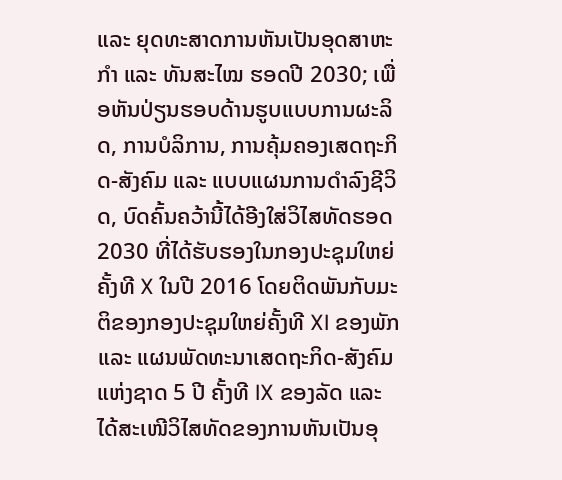ແລະ ຍຸດທະສາດການຫັນເປັນອຸດສາຫະກຳ ແລະ ທັນສະໄໝ ຮອດປີ 2030; ເພື່ອຫັນປ່ຽນຮອບດ້ານຮູບແບບການຜະລິດ, ການບໍລິການ, ການຄຸ້ມຄອງເສດຖະກິດ-ສັງຄົມ ແລະ ແບບແຜນການດຳລົງຊີວິດ, ບົດຄົ້ນຄວ້ານີ້ໄດ້ອີງໃສ່ວິໄສທັດຮອດ 2030 ທີ່ໄດ້ຮັບຮອງໃນກອງປະຊຸມໃຫຍ່ຄັ້ງທີ X ໃນປີ 2016 ໂດຍຕິດພັນກັບມະຕິຂອງກອງປະຊຸມໃຫຍ່ຄັ້ງທີ XI ຂອງພັກ ແລະ ແຜນພັດທະນາເສດຖະກິດ-ສັງຄົມແຫ່ງຊາດ 5 ປີ ຄັ້ງທີ IX ຂອງລັດ ແລະ ໄດ້ສະເໜີວິໄສທັດຂອງການຫັນເປັນອຸ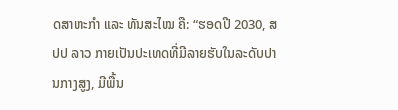ດສາຫະກໍາ ແລະ ທັນສະໄໝ ຄື: “ຮອດປີ 2030, ສປປ ລາວ ກາຍເປັນປະເທດທີ່ມີລາຍຮັບໃນລະດັບປານກາງສູງ, ມີພື້ນ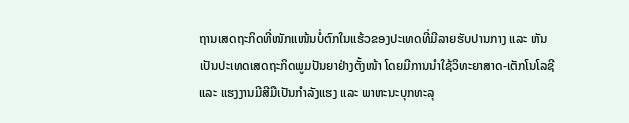ຖານເສດຖະກິດທີ່ໜັກແໜ້ນບໍ່ຕົກໃນແຮ້ວຂອງປະເທດທີ່ມີລາຍຮັບປານກາງ ແລະ ຫັນເປັນປະເທດເສດຖະກິດພູມປັນຍາຢ່າງຕັ້ງໜ້າ ໂດຍມີການນຳໃຊ້ວິທະຍາສາດ-ເຕັກໂນໂລຊີ ແລະ ແຮງງານມີສີມືເປັນກຳລັງແຮງ ແລະ ພາຫະນະບຸກທະລຸ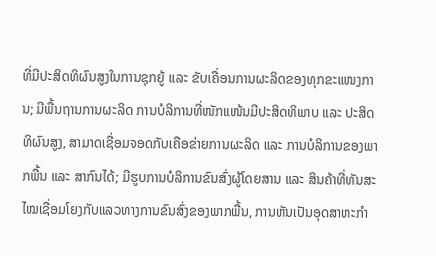ທີ່ມີປະສິດທິຜົນສູງໃນການຊຸກຍູ້ ແລະ ຂັບເຄື່ອນການຜະລິດຂອງທຸກຂະແໜງການ; ມີພື້ນຖານການຜະລິດ ການບໍລິການທີ່ໜັກແໜ້ນມີປະສິດທິພາບ ແລະ ປະສິດທິຜົນສູງ, ສາມາດເຊື່ອມຈອດກັບເຄືອຂ່າຍການຜະລິດ ແລະ ການບໍລິການຂອງພາກພື້ນ ແລະ ສາກົນໄດ້; ມີຮູບການບໍລິການຂົນສົ່ງຜູ້ໂດຍສານ ແລະ ສິນຄ້າທີ່ທັນສະໄໝເຊື່ອມໂຍງກັບແລວທາງການຂົນສົ່ງຂອງພາກພື້ນ, ການຫັນເປັນອຸດສາຫະກໍາ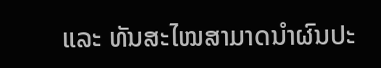ແລະ ທັນສະໄໝສາມາດນຳຜົນປະ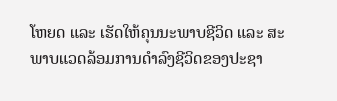ໂຫຍດ ແລະ ເຮັດໃຫ້ຄຸນນະພາບຊີວິດ ແລະ ສະພາບແວດລ້ອມການດໍາລົງຊີວິດຂອງປະຊາ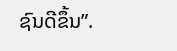ຊົນດີຂຶ້ນ”.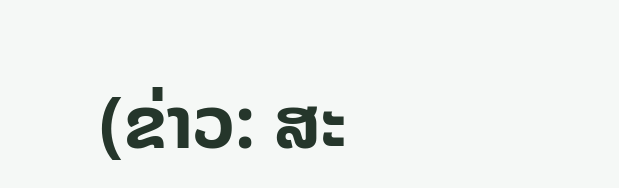(ຂ່າວ: ສະ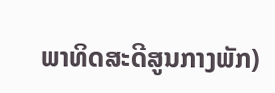ພາທິດສະດີສູນກາງພັກ)